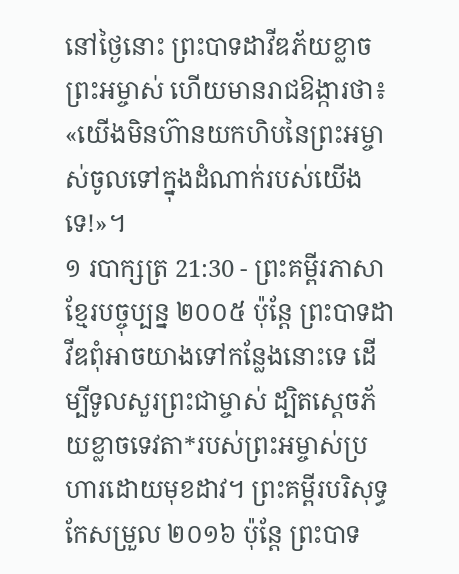នៅថ្ងៃនោះ ព្រះបាទដាវីឌភ័យខ្លាចព្រះអម្ចាស់ ហើយមានរាជឱង្ការថា៖ «យើងមិនហ៊ានយកហិបនៃព្រះអម្ចាស់ចូលទៅក្នុងដំណាក់របស់យើងទេ!»។
១ របាក្សត្រ 21:30 - ព្រះគម្ពីរភាសាខ្មែរបច្ចុប្បន្ន ២០០៥ ប៉ុន្តែ ព្រះបាទដាវីឌពុំអាចយាងទៅកន្លែងនោះទេ ដើម្បីទូលសួរព្រះជាម្ចាស់ ដ្បិតស្ដេចភ័យខ្លាចទេវតា*របស់ព្រះអម្ចាស់ប្រហារដោយមុខដាវ។ ព្រះគម្ពីរបរិសុទ្ធកែសម្រួល ២០១៦ ប៉ុន្តែ ព្រះបាទ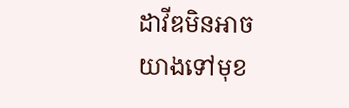ដាវីឌមិនអាចយាងទៅមុខ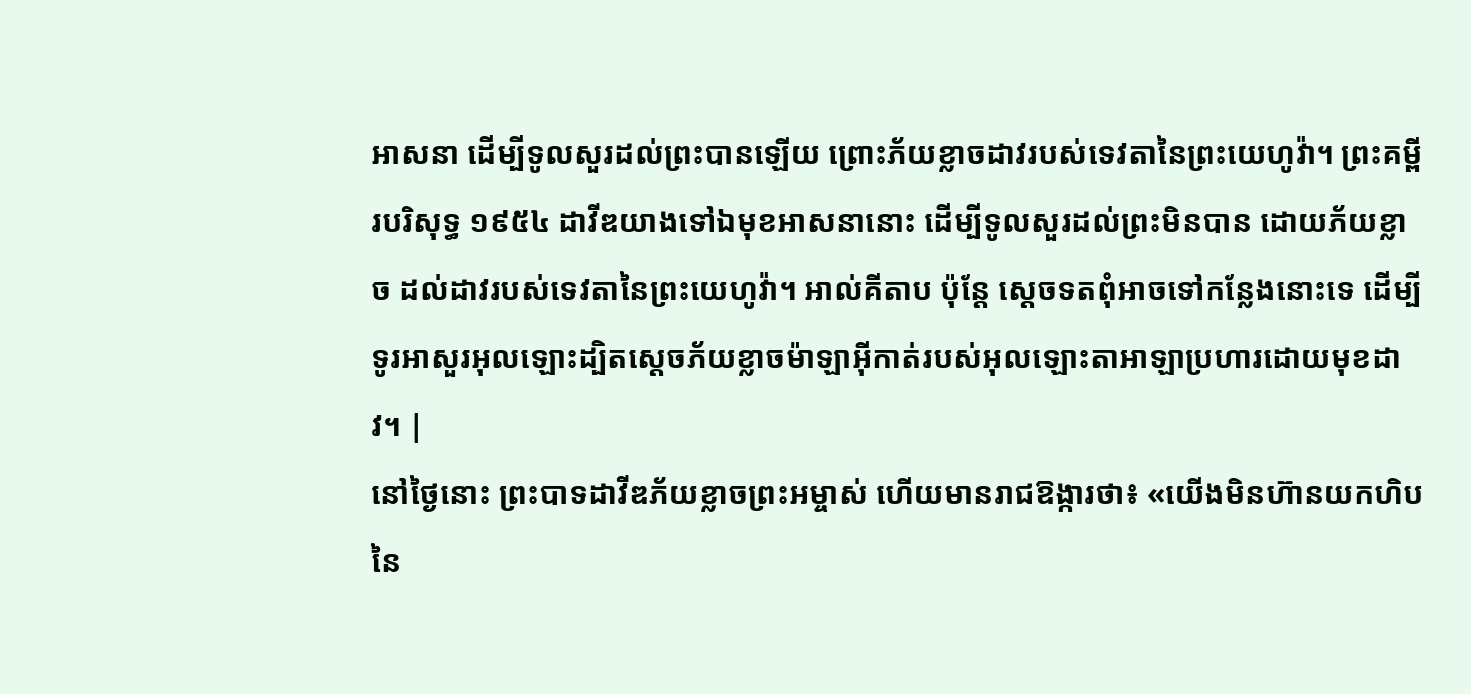អាសនា ដើម្បីទូលសួរដល់ព្រះបានឡើយ ព្រោះភ័យខ្លាចដាវរបស់ទេវតានៃព្រះយេហូវ៉ា។ ព្រះគម្ពីរបរិសុទ្ធ ១៩៥៤ ដាវីឌយាងទៅឯមុខអាសនានោះ ដើម្បីទូលសួរដល់ព្រះមិនបាន ដោយភ័យខ្លាច ដល់ដាវរបស់ទេវតានៃព្រះយេហូវ៉ា។ អាល់គីតាប ប៉ុន្តែ ស្តេចទតពុំអាចទៅកន្លែងនោះទេ ដើម្បីទូរអាសួរអុលឡោះដ្បិតស្តេចភ័យខ្លាចម៉ាឡាអ៊ីកាត់របស់អុលឡោះតាអាឡាប្រហារដោយមុខដាវ។ |
នៅថ្ងៃនោះ ព្រះបាទដាវីឌភ័យខ្លាចព្រះអម្ចាស់ ហើយមានរាជឱង្ការថា៖ «យើងមិនហ៊ានយកហិបនៃ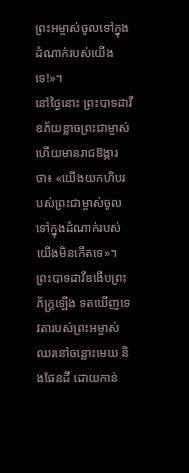ព្រះអម្ចាស់ចូលទៅក្នុងដំណាក់របស់យើងទេ!»។
នៅថ្ងៃនោះ ព្រះបាទដាវីឌភ័យខ្លាចព្រះជាម្ចាស់ ហើយមានរាជឱង្ការថា៖ «យើងយកហិបរបស់ព្រះជាម្ចាស់ចូលទៅក្នុងដំណាក់របស់យើងមិនកើតទេ»។
ព្រះបាទដាវីឌងើបព្រះភ័ក្ត្រឡើង ទតឃើញទេវតារបស់ព្រះអម្ចាស់ឈរនៅចន្លោះមេឃ និងផែនដី ដោយកាន់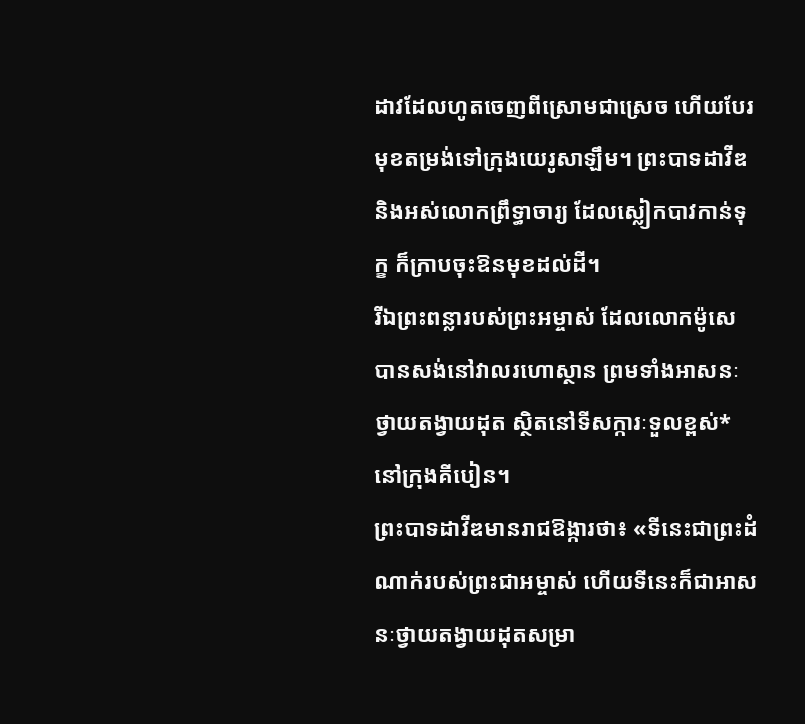ដាវដែលហូតចេញពីស្រោមជាស្រេច ហើយបែរមុខតម្រង់ទៅក្រុងយេរូសាឡឹម។ ព្រះបាទដាវីឌ និងអស់លោកព្រឹទ្ធាចារ្យ ដែលស្លៀកបាវកាន់ទុក្ខ ក៏ក្រាបចុះឱនមុខដល់ដី។
រីឯព្រះពន្លារបស់ព្រះអម្ចាស់ ដែលលោកម៉ូសេបានសង់នៅវាលរហោស្ថាន ព្រមទាំងអាសនៈថ្វាយតង្វាយដុត ស្ថិតនៅទីសក្ការៈទួលខ្ពស់* នៅក្រុងគីបៀន។
ព្រះបាទដាវីឌមានរាជឱង្ការថា៖ «ទីនេះជាព្រះដំណាក់របស់ព្រះជាអម្ចាស់ ហើយទីនេះក៏ជាអាសនៈថ្វាយតង្វាយដុតសម្រា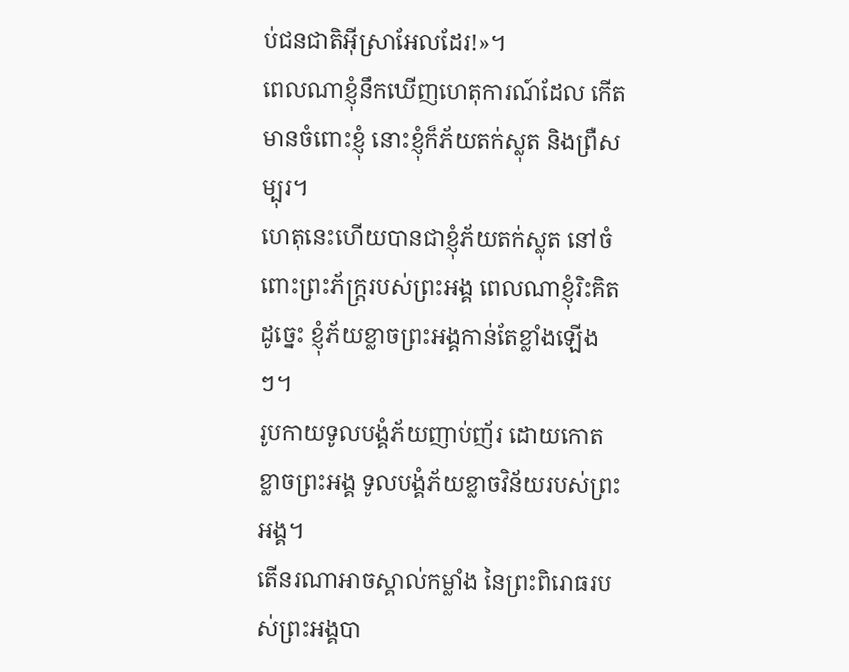ប់ជនជាតិអ៊ីស្រាអែលដែរ!»។
ពេលណាខ្ញុំនឹកឃើញហេតុការណ៍ដែល កើតមានចំពោះខ្ញុំ នោះខ្ញុំក៏ភ័យតក់ស្លុត និងព្រឺសម្បុរ។
ហេតុនេះហើយបានជាខ្ញុំភ័យតក់ស្លុត នៅចំពោះព្រះភ័ក្ត្ររបស់ព្រះអង្គ ពេលណាខ្ញុំរិះគិតដូច្នេះ ខ្ញុំភ័យខ្លាចព្រះអង្គកាន់តែខ្លាំងឡើងៗ។
រូបកាយទូលបង្គំភ័យញាប់ញ័រ ដោយកោតខ្លាចព្រះអង្គ ទូលបង្គំភ័យខ្លាចវិន័យរបស់ព្រះអង្គ។
តើនរណាអាចស្គាល់កម្លាំង នៃព្រះពិរោធរបស់ព្រះអង្គបា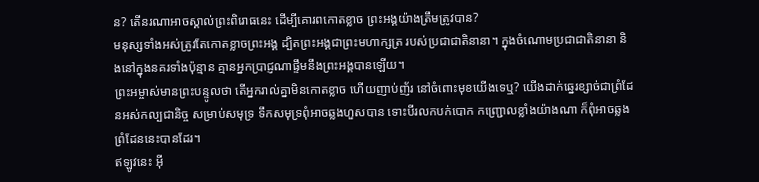ន? តើនរណាអាចស្គាល់ព្រះពិរោធនេះ ដើម្បីគោរពកោតខ្លាច ព្រះអង្គយ៉ាងត្រឹមត្រូវបាន?
មនុស្សទាំងអស់ត្រូវតែកោតខ្លាចព្រះអង្គ ដ្បិតព្រះអង្គជាព្រះមហាក្សត្រ របស់ប្រជាជាតិនានា។ ក្នុងចំណោមប្រជាជាតិនានា និងនៅក្នុងនគរទាំងប៉ុន្មាន គ្មានអ្នកប្រាជ្ញណាផ្ទឹមនឹងព្រះអង្គបានឡើយ។
ព្រះអម្ចាស់មានព្រះបន្ទូលថា តើអ្នករាល់គ្នាមិនកោតខ្លាច ហើយញាប់ញ័រ នៅចំពោះមុខយើងទេឬ? យើងដាក់ឆ្នេរខ្សាច់ជាព្រំដែនអស់កល្បជានិច្ច សម្រាប់សមុទ្រ ទឹកសមុទ្រពុំអាចឆ្លងហួសបាន ទោះបីរលកបក់បោក កញ្ជ្រោលខ្លាំងយ៉ាងណា ក៏ពុំអាចឆ្លងព្រំដែននេះបានដែរ។
ឥឡូវនេះ អ៊ី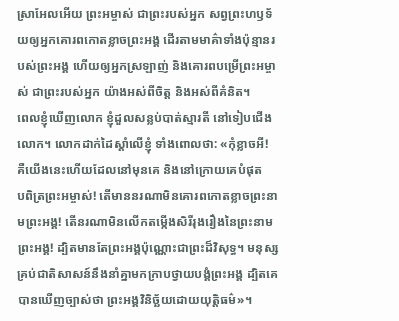ស្រាអែលអើយ ព្រះអម្ចាស់ ជាព្រះរបស់អ្នក សព្វព្រះហឫទ័យឲ្យអ្នកគោរពកោតខ្លាចព្រះអង្គ ដើរតាមមាគ៌ាទាំងប៉ុន្មានរបស់ព្រះអង្គ ហើយឲ្យអ្នកស្រឡាញ់ និងគោរពបម្រើព្រះអម្ចាស់ ជាព្រះរបស់អ្នក យ៉ាងអស់ពីចិត្ត និងអស់ពីគំនិត។
ពេលខ្ញុំឃើញលោក ខ្ញុំដួលសន្លប់បាត់ស្មារតី នៅទៀបជើងលោក។ លោកដាក់ដៃស្ដាំលើខ្ញុំ ទាំងពោលថា: «កុំខ្លាចអី! គឺយើងនេះហើយដែលនៅមុនគេ និងនៅក្រោយគេបំផុត
បពិត្រព្រះអម្ចាស់! តើមាននរណាមិនគោរពកោតខ្លាចព្រះនាមព្រះអង្គ! តើនរណាមិនលើកតម្កើងសិរីរុងរឿងនៃព្រះនាមព្រះអង្គ! ដ្បិតមានតែព្រះអង្គប៉ុណ្ណោះជាព្រះដ៏វិសុទ្ធ។ មនុស្សគ្រប់ជាតិសាសន៍នឹងនាំគ្នាមកក្រាបថ្វាយបង្គំព្រះអង្គ ដ្បិតគេបានឃើញច្បាស់ថា ព្រះអង្គវិនិច្ឆ័យដោយយុត្តិធម៌»។